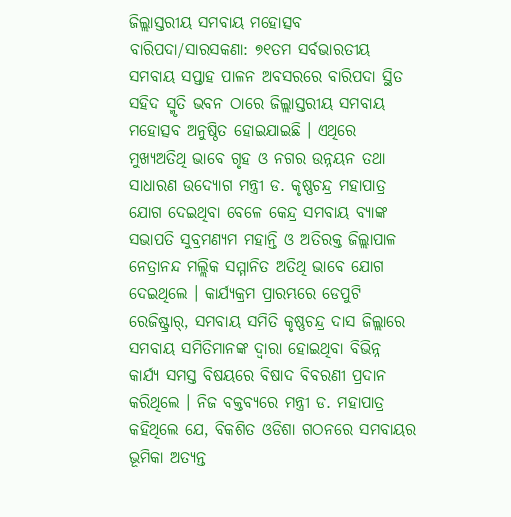ଜିଲ୍ଲାସ୍ତରୀୟ ସମବାୟ ମହୋତ୍ସବ
ବାରିପଦା/ସାରସକଣା: ୭୧ତମ ସର୍ବଭାରତୀୟ ସମବାୟ ସପ୍ତାହ ପାଳନ ଅବସରରେ ବାରିପଦା ସ୍ଥିତ ସହିଦ ସ୍ମୃତି ଭବନ ଠାରେ ଜିଲ୍ଲାସ୍ତରୀୟ ସମବାୟ ମହୋତ୍ସବ ଅନୁଷ୍ଠିତ ହୋଇଯାଇଛି । ଏଥିରେ ମୁଖ୍ୟଅତିଥି ଭାବେ ଗୃହ ଓ ନଗର ଉନ୍ନୟନ ତଥା ସାଧାରଣ ଉଦ୍ୟୋଗ ମନ୍ତ୍ରୀ ଡ. କୃଷ୍ଣଚନ୍ଦ୍ର ମହାପାତ୍ର ଯୋଗ ଦେଇଥିବା ବେଳେ କେନ୍ଦ୍ର ସମବାୟ ବ୍ୟାଙ୍କ ସଭାପତି ସୁବ୍ରମଣ୍ୟମ ମହାନ୍ତି ଓ ଅତିରକ୍ତ ଜିଲ୍ଲାପାଳ ନେତ୍ରାନନ୍ଦ ମଲ୍ଲିକ ସମ୍ମାନିତ ଅତିଥି ଭାବେ ଯୋଗ ଦେଇଥିଲେ । କାର୍ଯ୍ୟକ୍ରମ ପ୍ରାରମ୍ଭରେ ଡେପୁଟି ରେଜିଷ୍ଟ୍ରାର୍, ସମବାୟ ସମିତି କୃଷ୍ଣଚନ୍ଦ୍ର ଦାସ ଜିଲ୍ଲାରେ ସମବାୟ ସମିତିମାନଙ୍କ ଦ୍ୱାରା ହୋଇଥିବା ବିଭିନ୍ନ କାର୍ଯ୍ୟ ସମସ୍ତ ବିଷୟରେ ବିଷାଦ ବିବରଣୀ ପ୍ରଦାନ କରିଥିଲେ । ନିଜ ବକ୍ତବ୍ୟରେ ମନ୍ତ୍ରୀ ଡ. ମହାପାତ୍ର କହିଥିଲେ ଯେ, ବିକଶିତ ଓଡିଶା ଗଠନରେ ସମବାୟର ଭୂମିକା ଅତ୍ୟନ୍ତ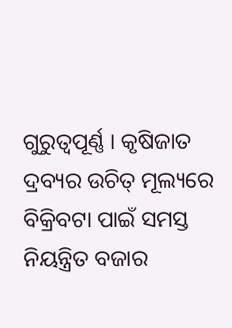ଗୁରୁତ୍ୱପୂର୍ଣ୍ଣ । କୃଷିଜାତ ଦ୍ରବ୍ୟର ଉଚିତ୍ ମୂଲ୍ୟରେ ବିକ୍ରିବଟା ପାଇଁ ସମସ୍ତ ନିୟନ୍ତ୍ରିତ ବଜାର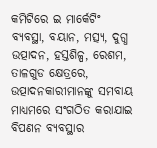କମିଟିରେ ଇ ମାର୍କେଟିଂ ବ୍ୟବସ୍ଥା, ବୟାନ, ମତ୍ସ୍ୟ, ଦୁଗ୍ଧ ଉତ୍ପାଦନ, ହସ୍ତଶିଳ୍ପ, ରେଶମ, ତାଳଗୁଡ କ୍ଷେତ୍ରରେ, ଉତ୍ପାଦନକାରୀମାନଙ୍କୁ ସମବାୟ ମାଧ୍ୟମରେ ସଂଗଠିତ କରାଯାଇ ବିପଣନ ବ୍ୟବସ୍ଥାର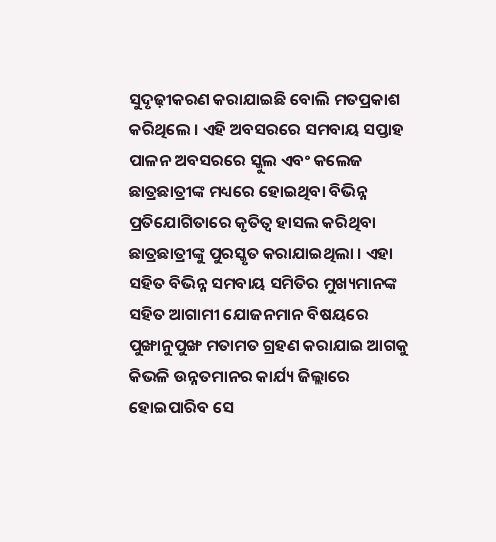ସୁଦୃଢ଼ୀକରଣ କରାଯାଇଛି ବୋଲି ମତପ୍ରକାଶ କରିଥିଲେ । ଏହି ଅବସରରେ ସମବାୟ ସପ୍ତାହ ପାଳନ ଅବସରରେ ସ୍କୁଲ ଏବଂ କଲେଜ ଛାତ୍ରଛାତ୍ରୀଙ୍କ ମଧ୍ୟରେ ହୋଇଥିବା ବିଭିନ୍ନ ପ୍ରତିଯୋଗିତାରେ କୃତିତ୍ୱ ହାସଲ କରିଥିବା ଛାତ୍ରଛାତ୍ରୀଙ୍କୁ ପୁରସ୍କୃତ କରାଯାଇଥିଲା । ଏହା ସହିତ ବିଭିନ୍ନ ସମବାୟ ସମିତିର ମୁଖ୍ୟମାନଙ୍କ ସହିତ ଆଗାମୀ ଯୋଜନମାନ ବିଷୟରେ ପୁଙ୍ଖାନୁପୁଙ୍ଖ ମତାମତ ଗ୍ରହଣ କରାଯାଇ ଆଗକୁ କିଭଳି ଉନ୍ନତମାନର କାର୍ଯ୍ୟ ଜିଲ୍ଲାରେ ହୋଇପାରିବ ସେ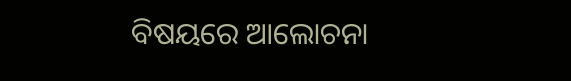ବିଷୟରେ ଆଲୋଚନା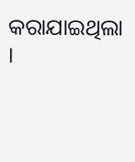କରାଯାଇଥିଲା ।